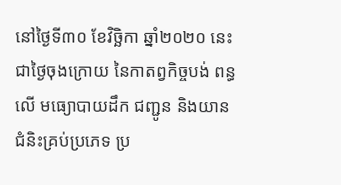នៅថ្ងៃទី៣០ ខែវិច្ឆិកា ឆ្នាំ២០២០ នេះ ជាថ្ងៃចុងក្រោយ នៃកាតព្វកិច្ចបង់ ពន្ធលើ មធ្យោបាយដឹក ជញ្ជូន និងយានជំនិះគ្រប់ប្រភេទ ប្រ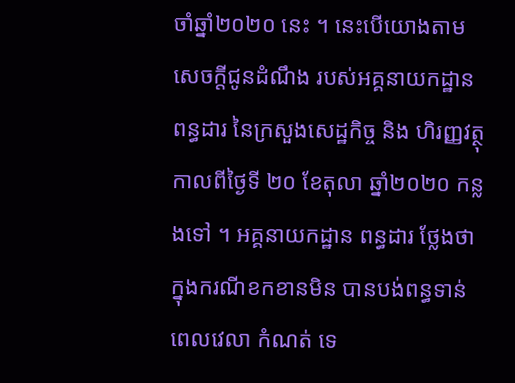ចាំឆ្នាំ២០២០ នេះ ។ នេះបើយោងតាម សេចក្តីជូនដំណឹង របស់អគ្គនាយកដ្ឋានពន្ធដារ នៃក្រសួងសេដ្ឋកិច្ច និង ហិរញ្ញវត្ថុ កាលពីថ្ងៃទី ២០ ខែតុលា ឆ្នាំ២០២០ កន្លងទៅ ។ អគ្គនាយកដ្ឋាន ពន្ធដារ ថ្លែងថា ក្នុងករណីខកខានមិន បានបង់ពន្ធទាន់ពេលវេលា កំណត់ ទេ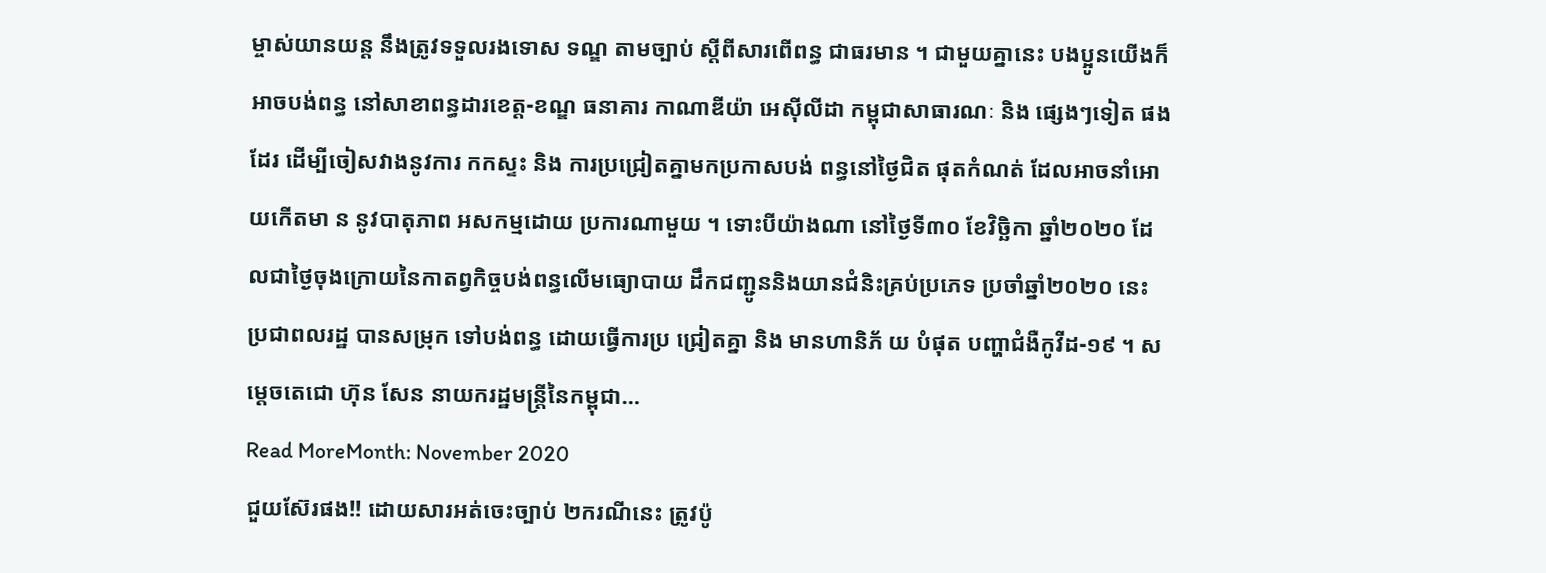ម្ចាស់យានយន្ត នឹងត្រូវទទួលរងទោស ទណ្ឌ តាមច្បាប់ ស្តីពីសារពើពន្ធ ជាធរមាន ។ ជាមួយគ្នានេះ បងប្អូនយើងក៏ អាចបង់ពន្ធ នៅសាខាពន្ធដារខេត្ត-ខណ្ឌ ធនាគារ កាណាឌីយ៉ា អេស៊ីលីដា កម្ពុជាសាធារណៈ និង ផ្សេងៗទៀត ផងដែរ ដើម្បីចៀសវាងនូវការ កកស្ទះ និង ការប្រជ្រៀតគ្នាមកប្រកាសបង់ ពន្ធនៅថ្ងៃជិត ផុតកំណត់ ដែលអាចនាំអោយកើតមា ន នូវបាតុភាព អសកម្មដោយ ប្រការណាមួយ ។ ទោះបីយ៉ាងណា នៅថ្ងៃទី៣០ ខែវិច្ឆិកា ឆ្នាំ២០២០ ដែលជាថ្ងៃចុងក្រោយនៃកាតព្វកិច្ចបង់ពន្ធលើមធ្យោបាយ ដឹកជញ្ជូននិងយានជំនិះគ្រប់ប្រភេទ ប្រចាំឆ្នាំ២០២០ នេះ ប្រជាពលរដ្ឋ បានសម្រុក ទៅបង់ពន្ធ ដោយធ្វើការប្រ ជ្រៀតគ្នា និង មានហានិភ័ យ បំផុត បញ្ហាជំងឺកូវីដ-១៩ ។ សម្តេចតេជោ ហ៊ុន សែន នាយករដ្ឋមន្ត្រីនៃកម្ពុជា…
Read MoreMonth: November 2020
ជួយស៊ែរផង!! ដោយសារអត់ចេះច្បាប់ ២ករណីនេះ ត្រូវប៉ូ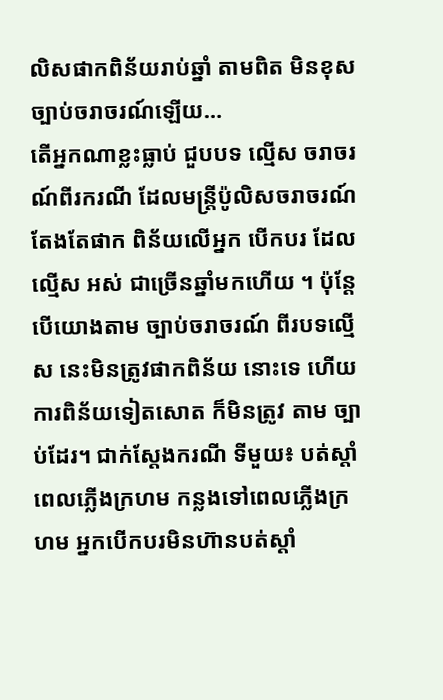លិសផាកពិន័យរាប់ឆ្នាំ តាមពិត មិនខុសច្បាប់ចរាចរណ៍ឡើយ…
តើអ្នកណាខ្លះធ្លាប់ ជួបបទ ល្មើស ចរាចរណ៍ពីរករណី ដែលមន្រ្តីប៉ូលិសចរាចរណ៍ តែងតែផាក ពិន័យលើអ្នក បើកបរ ដែលល្មើស អស់ ជាច្រើនឆ្នាំមកហើយ ។ ប៉ុន្តែបើយោងតាម ច្បាប់ចរាចរណ៍ ពីរបទល្មើស នេះមិនត្រូវផាកពិន័យ នោះទេ ហើយការពិន័យទៀតសោត ក៏មិនត្រូវ តាម ច្បាប់ដែរ។ ជាក់ស្តែងករណី ទីមួយ៖ បត់ស្តាំពេលភ្លើងក្រហម កន្លងទៅពេលភ្លើងក្រហម អ្នកបើកបរមិនហ៊ានបត់ស្តាំ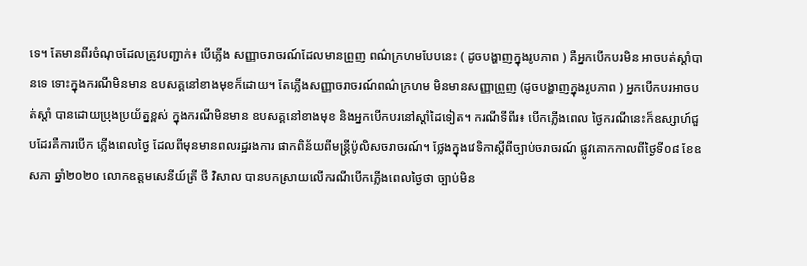ទេ។ តែមានពីរចំណុចដែលត្រូវបញ្ជាក់៖ បើភ្លើង សញ្ញាចរាចរណ៍ដែលមានព្រួញ ពណ៌ក្រហមបែបនេះ ( ដូចបង្ហាញក្នុងរូបភាព ) គឺអ្នកបើកបរមិន អាចបត់ស្តាំបានទេ ទោះក្នុងករណីមិនមាន ឧបសគ្គនៅខាងមុខក៏ដោយ។ តែភ្លើងសញ្ញាចរាចរណ៍ពណ៌ក្រហម មិនមានសញ្ញាព្រួញ (ដូចបង្ហាញក្នុងរូបភាព ) អ្នកបើកបរអាចបត់ស្តាំ បានដោយប្រុងប្រយ័ត្នខ្ពស់ ក្នុងករណីមិនមាន ឧបសគ្គនៅខាងមុខ និងអ្នកបើកបរនៅស្តាំដៃទៀត។ ករណីទីពីរ៖ បើកភ្លើងពេល ថ្ងៃករណីនេះក៏ឧស្សាហ៍ជួបដែរគឺការបើក ភ្លើងពេលថ្ងៃ ដែលពីមុនមានពលរដ្ឋរងការ ផាកពិន័យពីមន្រ្តីប៉ូលិសចរាចរណ៍។ ថ្លែងក្នុងវេទិកាស្ដីពីច្បាប់ចរាចរណ៍ ផ្លូវគោកកាលពីថ្ងៃទី០៨ ខែឧសភា ឆ្នាំ២០២០ លោកឧត្ដមសេនីយ៍ត្រី ថី វិសាល បានបកស្រាយលើករណីបើកភ្លើងពេលថ្ងៃថា ច្បាប់មិន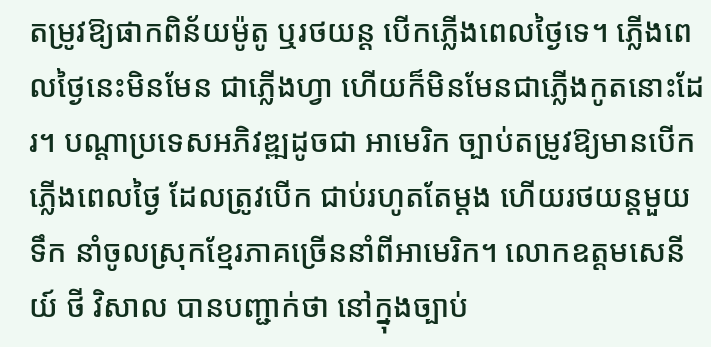តម្រូវឱ្យផាកពិន័យម៉ូតូ ឬរថយន្ត បើកភ្លើងពេលថ្ងៃទេ។ ភ្លើងពេលថ្ងៃនេះមិនមែន ជាភ្លើងហ្វា ហើយក៏មិនមែនជាភ្លើងកូតនោះដែរ។ បណ្តាប្រទេសអភិវឌ្ឍដូចជា អាមេរិក ច្បាប់តម្រូវឱ្យមានបើកភ្លើងពេលថ្ងៃ ដែលត្រូវបើក ជាប់រហូតតែម្ដង ហើយរថយន្តមួយទឹក នាំចូលស្រុកខ្មែរភាគច្រើននាំពីអាមេរិក។ លោកឧត្តមសេនីយ៍ ថី វិសាល បានបញ្ជាក់ថា នៅក្នុងច្បាប់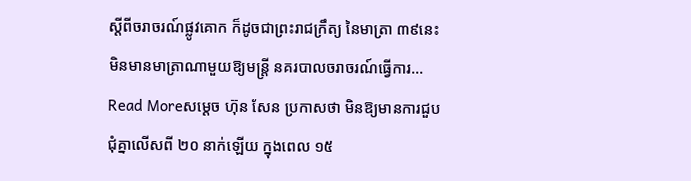ស្ដីពីចរាចរណ៍ផ្លូវគោក ក៏ដូចជាព្រះរាជក្រឹត្យ នៃមាត្រា ៣៩នេះ មិនមានមាត្រាណាមួយឱ្យមន្រ្ដី នគរបាលចរាចរណ៍ធ្វើការ…
Read Moreសម្ដេច ហ៊ុន សែន ប្រកាសថា មិនឱ្យមានការជួបជុំគ្នាលើសពី ២០ នាក់ឡើយ ក្នុងពេល ១៥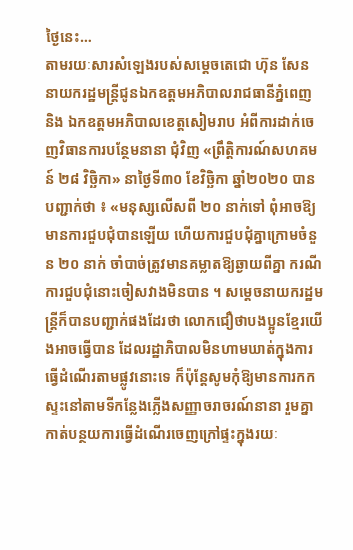ថ្ងៃនេះ…
តាមរយៈសារសំឡេងរបស់សម្តេចតេជោ ហ៊ុន សែន នាយករដ្ឋមន្ត្រីជូនឯកឧត្តមអភិបាលរាជធានីភ្នំពេញ និង ឯកឧត្តមអភិបាលខេត្តសៀមរាប អំពីការដាក់ចេញវិធានការបន្ថែមនានា ជុំវិញ «ព្រឹត្តិការណ៍សហគមន៍ ២៨ វិច្ឆិកា» នាថ្ងៃទី៣០ ខែវិច្ឆិកា ឆ្នាំ២០២០ បានបញ្ជាក់ថា ៖ «មនុស្សលើសពី ២០ នាក់ទៅ ពុំអាចឱ្យមានការជួបជុំបានឡើយ ហើយការជួបជុំគ្នាក្រោមចំនួន ២០ នាក់ ចាំបាច់ត្រូវមានគម្លាតឱ្យឆ្ងាយពីគ្នា ករណីការជួបជុំនោះចៀសវាងមិនបាន ។ សម្ដេចនាយករដ្ឋមន្ត្រីក៏បានបញ្ជាក់ផងដែរថា លោកជឿថាបងប្អូនខ្មែរយើងអាចធ្វើបាន ដែលរដ្ឋាភិបាលមិនហាមឃាត់ក្នុងការធ្វើដំណើរតាមផ្លូវនោះទេ ក៏ប៉ុន្តែសូមកុំឱ្យមានការកកស្ទះនៅតាមទីកន្លែងភ្លើងសញ្ញាចរាចរណ៍នានា រួមគ្នាកាត់បន្ថយការធ្វើដំណើរចេញក្រៅផ្ទះក្នុងរយៈ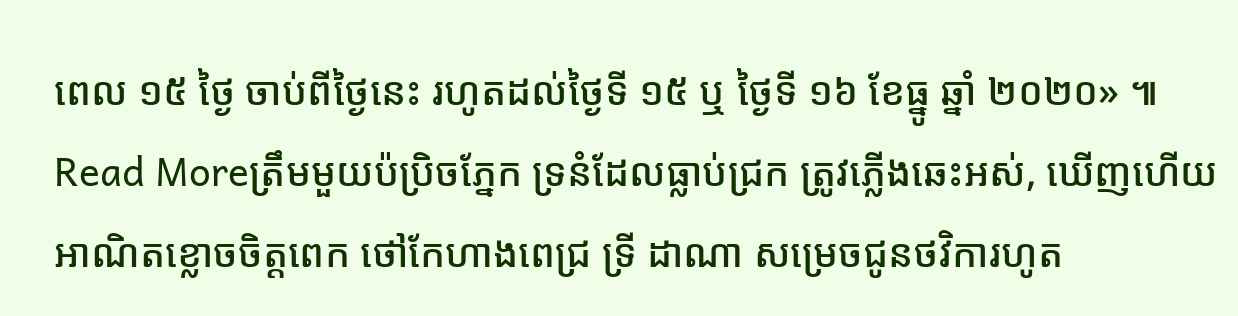ពេល ១៥ ថ្ងៃ ចាប់ពីថ្ងៃនេះ រហូតដល់ថ្ងៃទី ១៥ ឬ ថ្ងៃទី ១៦ ខែធ្នូ ឆ្នាំ ២០២០» ៕
Read Moreត្រឹមមួយប៉ប្រិចភ្នែក ទ្រនំដែលធ្លាប់ជ្រក ត្រូវភ្លើងឆេះអស់, ឃើញហើយ អាណិតខ្លោចចិត្តពេក ថៅកែហាងពេជ្រ ទ្រី ដាណា សម្រេចជូនថវិការហូត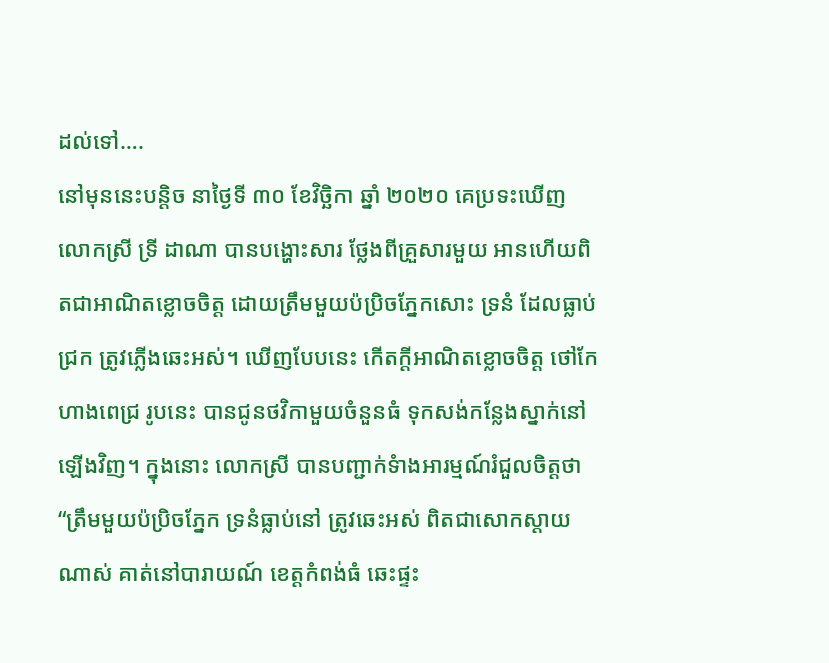ដល់ទៅ….
នៅមុននេះបន្តិច នាថ្ងៃទី ៣០ ខែវិច្ឆិកា ឆ្នាំ ២០២០ គេប្រទះឃើញ លោកស្រី ទ្រី ដាណា បានបង្ហោះសារ ថ្លែងពីគ្រួសារមួយ អានហើយពិតជាអាណិតខ្លោចចិត្ត ដោយត្រឹមមួយប៉ប្រិចភ្នែកសោះ ទ្រនំ ដែលធ្លាប់ជ្រក ត្រូវភ្លើងឆេះអស់។ ឃើញបែបនេះ កើតក្តីអាណិតខ្លោចចិត្ត ថៅកែហាងពេជ្រ រូបនេះ បានជូនថវិកាមួយចំនួនធំ ទុកសង់កន្លែងស្នាក់នៅឡើងវិញ។ ក្នុងនោះ លោកស្រី បានបញ្ជាក់ទំាងអារម្មណ៍រំជួលចិត្តថា “ត្រឹមមួយប៉ប្រិចភ្នែក ទ្រនំធ្លាប់នៅ ត្រូវឆេះអស់ ពិតជាសោកស្ដាយណាស់ គាត់នៅបារាយណ៍ ខេត្តកំពង់ធំ ឆេះផ្ទះ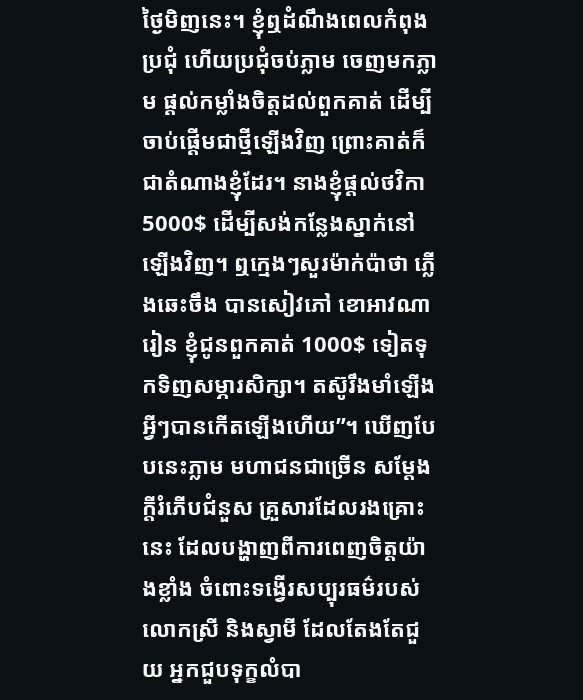ថ្ងៃមិញនេះ។ ខ្ញុំឮដំណឹងពេលកំពុងប្រជុំ ហើយប្រជុំចប់ភ្លាម ចេញមកភ្លាម ផ្ដល់កម្លាំងចិត្តដល់ពួកគាត់ ដើម្បីចាប់ផ្ដើមជាថ្មីឡើងវិញ ព្រោះគាត់ក៏ជាតំណាងខ្ញុំដែរ។ នាងខ្ញុំផ្ដល់ថវិកា 5000$ ដើម្បីសង់កន្លែងស្នាក់នៅ ឡើងវិញ។ ឮក្មេងៗសួរម៉ាក់ប៉ាថា ភ្លើងឆេះចឹង បានសៀវភៅ ខោអាវណារៀន ខ្ញុំជូនពួកគាត់ 1000$ ទៀតទុកទិញសម្ភារសិក្សា។ តស៊ូរឹងមាំឡើង អ្វីៗបានកើតឡើងហើយ”។ ឃើញបែបនេះភ្លាម មហាជនជាច្រើន សម្តែងក្តីរំភើបជំនួស គ្រួសារដែលរងគ្រោះ នេះ ដែលបង្ហាញពីការពេញចិត្តយ៉ាងខ្លាំង ចំពោះទង្វើរសប្បុរធម៌របស់លោកស្រី និងស្វាមី ដែលតែងតែជួយ អ្នកជួបទុក្ខលំបា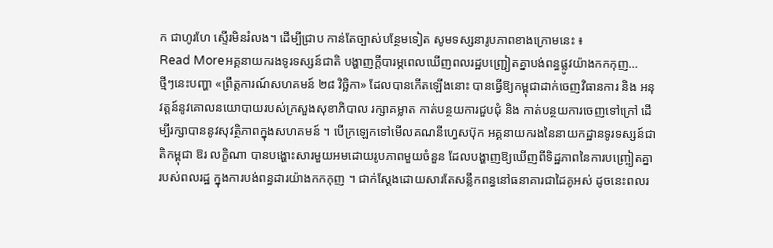ក ជាហូរហែ ស្ទើរមិនរំលង។ ដើម្បីជ្រាប កាន់តែច្បាស់បន្ថែមទៀត សូមទស្សនារូបភាពខាងក្រោមនេះ ៖
Read Moreអគ្គនាយករងទូរទស្សន៍ជាតិ បង្ហាញក្តីបារម្ភពេលឃើញពលរដ្ឋបញ្ជ្រៀតគ្នាបង់ពន្ធផ្លូវយ៉ាងកកកុញ…
ថ្មីៗនេះបញ្ហា «ព្រឹត្តការណ៍សហគមន៍ ២៨ វិច្ឆិកា» ដែលបានកើតឡើងនោះ បានធ្វើឱ្យកម្ពុជាដាក់ចេញវិធានការ និង អនុវត្តន៍នូវគោលនយោបាយរបស់ក្រសួងសុខាភិបាល រក្សាគម្លាត កាត់បន្ថយការជួបជុំ និង កាត់បន្ថយការចេញទៅក្រៅ ដើម្បីរក្សាបាននូវសុវត្ថិភាពក្នុងសហគមន៍ ។ បើក្រឡេកទៅមើលគណនីហ្វេសប៊ុក អគ្គនាយករងនៃនាយកដ្ឋានទូរទស្សន៍ជាតិកម្ពុជា ឱរ លក្ខិណា បានបង្ហោះសារមួយអមដោយរូបភាពមួយចំនួន ដែលបង្ហាញឱ្យឃើញពីទិដ្ឋភាពនៃការបញ្ច្រៀតគ្នារបស់ពលរដ្ឋ ក្នុងការបង់ពន្ធដារយ៉ាងកកកុញ ។ ជាក់ស្ដែងដោយសារតែសន្លឹកពន្ធនៅធនាគារជាដៃគូអស់ ដូចនេះពលរ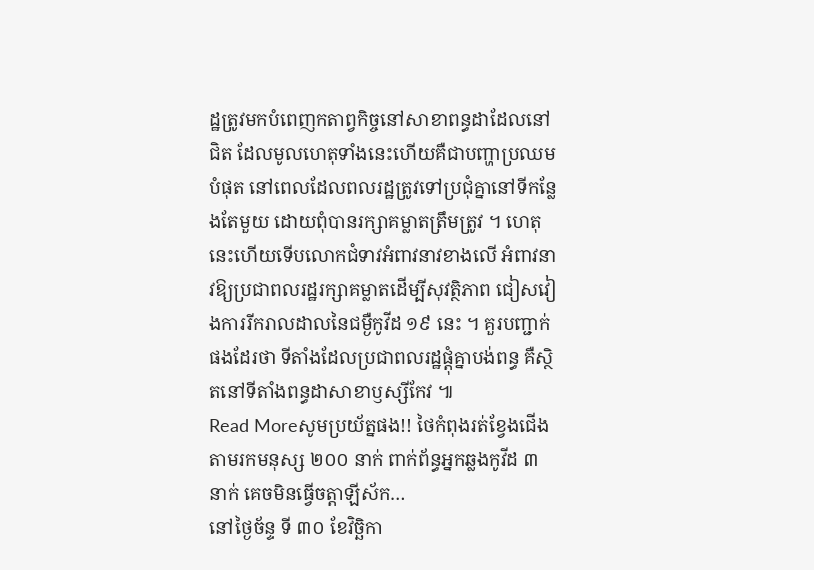ដ្ឋត្រូវមកបំពេញកតាព្វកិច្ចនៅសាខាពន្ធដាដែលនៅជិត ដែលមូលហេតុទាំងនេះហើយគឺជាបញ្ហាប្រឈមបំផុត នៅពេលដែលពលរដ្ឋត្រូវទៅប្រជុំគ្នានៅទីកន្លែងតែមួយ ដោយពុំបានរក្សាគម្លាតត្រឹមត្រូវ ។ ហេតុនេះហើយទើបលោកជំទាវអំពាវនាវខាងលើ អំពាវនាវឱ្យប្រជាពលរដ្ឋរក្សាគម្លាតដើម្បីសុវត្ថិភាព ជៀសវៀងការរីករាលដាលនៃជម្ងឺកូវីដ ១៩ នេះ ។ គួរបញ្ជាក់ផងដែរថា ទីតាំងដែលប្រជាពលរដ្ឋផ្ដុំគ្នាបង់ពន្ធ គឺស្ថិតនៅទីតាំងពន្ធដាសាខាឫស្សីកែវ ៕
Read Moreសូមប្រយ័ត្នផង!! ថៃកំពុងរត់ខ្វែងជើង តាមរកមនុស្ស ២០០ នាក់ ពាក់ព័ន្ធអ្នកឆ្លងកូវីដ ៣ នាក់ គេចមិនធ្វើចត្តាឡីស័ក…
នៅថ្ងៃច័ន្ទ ទី ៣០ ខែវិច្ឆិកា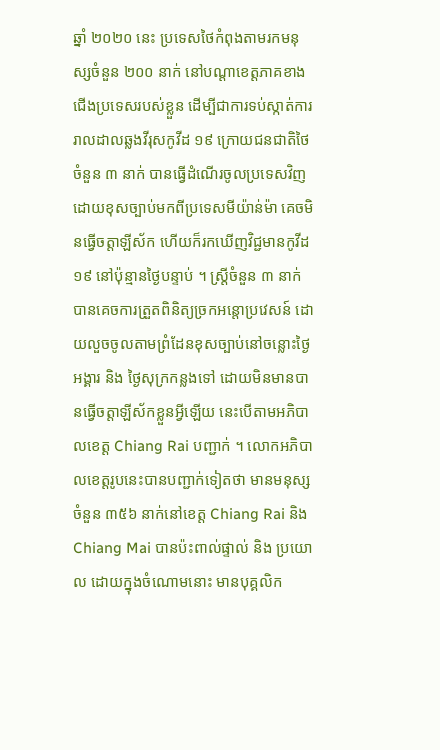ឆ្នាំ ២០២០ នេះ ប្រទេសថៃកំពុងតាមរកមនុស្សចំនួន ២០០ នាក់ នៅបណ្ដាខេត្តភាគខាងជើងប្រទេសរបស់ខ្លួន ដើម្បីជាការទប់ស្កាត់ការរាលដាលឆ្លងវីរុសកូវីដ ១៩ ក្រោយជនជាតិថៃចំនួន ៣ នាក់ បានធ្វើដំណើរចូលប្រទេសវិញដោយខុសច្បាប់មកពីប្រទេសមីយ៉ាន់ម៉ា គេចមិនធ្វើចត្តាឡីស័ក ហើយក៏រកឃើញវិជ្ជមានកូវីដ ១៩ នៅប៉ុន្មានថ្ងៃបន្ទាប់ ។ ស្ត្រីចំនួន ៣ នាក់ បានគេចការត្រួតពិនិត្យច្រកអន្តោប្រវេសន៍ ដោយលួចចូលតាមព្រំដែនខុសច្បាប់នៅចន្លោះថ្ងៃអង្គារ និង ថ្ងៃសុក្រកន្លងទៅ ដោយមិនមានបានធ្វើចត្តាឡីស័កខ្លួនអ្វីឡើយ នេះបើតាមអភិបាលខេត្ត Chiang Rai បញ្ជាក់ ។ លោកអភិបាលខេត្តរូបនេះបានបញ្ជាក់ទៀតថា មានមនុស្សចំនួន ៣៥៦ នាក់នៅខេត្ត Chiang Rai និង Chiang Mai បានប៉ះពាល់ផ្ទាល់ និង ប្រយោល ដោយក្នុងចំណោមនោះ មានបុគ្គលិក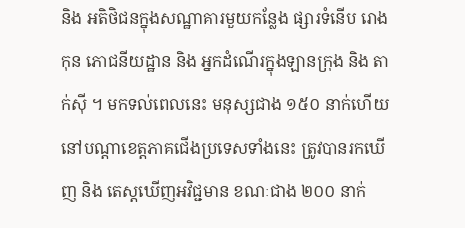និង អតិថិជនក្នុងសណ្ឋាគារមួយកន្លែង ផ្សារទំនើប រោងកុន ភោជនីយដ្ឋាន និង អ្នកដំណើរក្នុងឡានក្រុង និង តាក់ស៊ី ។ មកទល់ពេលនេះ មនុស្សជាង ១៥០ នាក់ហើយនៅបណ្ដាខេត្តភាគជើងប្រទេសទាំងនេះ ត្រូវបានរកឃើញ និង តេស្តឃើញអវិជ្ជមាន ខណៈជាង ២០០ នាក់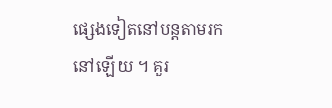ផ្សេងទៀតនៅបន្តតាមរកនៅឡើយ ។ គួរ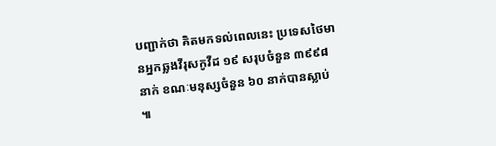បញ្ជាក់ថា គិតមកទល់ពេលនេះ ប្រទេសថៃមានអ្នកឆ្លងវីរុសកូវីដ ១៩ សរុបចំនួន ៣៩៩៨ នាក់ ខណៈមនុស្សចំនួន ៦០ នាក់បានស្លាប់ ៕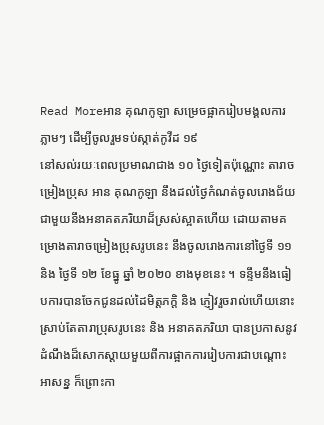Read Moreអាន គុណកូឡា សម្រេចផ្អាករៀបមង្គលការភ្លាមៗ ដើម្បីចូលរួមទប់ស្កាត់កូវីដ ១៩
នៅសល់រយៈពេលប្រមាណជាង ១០ ថ្ងៃទៀតប៉ុណ្ណោះ តារាចម្រៀងប្រុស អាន គុណកូឡា នឹងដល់ថ្ងៃកំណត់ចូលរោងជ័យជាមួយនឹងអនាគតភរិយាដ៏ស្រស់ស្អាតហើយ ដោយតាមគម្រោងតារាចម្រៀងប្រុសរូបនេះ នឹងចូលរោងការនៅថ្ងៃទី ១១ និង ថ្ងៃទី ១២ ខែធ្នូ ឆ្នាំ ២០២០ ខាងមុខនេះ ។ ទន្ទឹមនឹងធៀបការបានចែកជូនដល់ដៃមិត្តភក្តិ និង ភ្ញៀវរួចរាល់ហើយនោះ ស្រាប់តែតារាប្រុសរូបនេះ និង អនាគតភរិយា បានប្រកាសនូវដំណឹងដ៏សោកស្តាយមួយពីការផ្អាកការរៀបការជាបណ្តោះអាសន្ន ក៏ព្រោះកា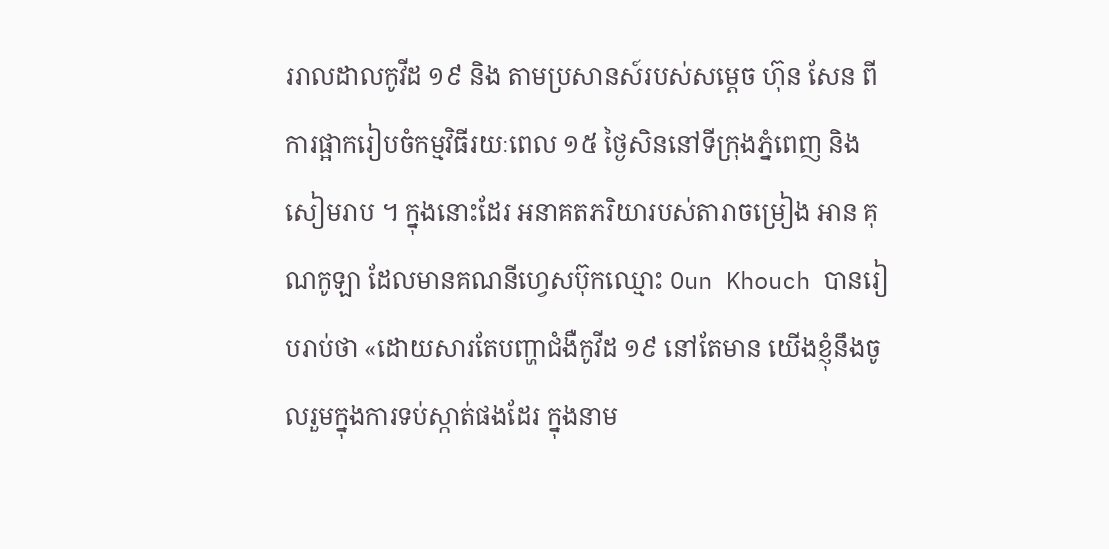ររាលដាលកូវីដ ១៩ និង តាមប្រសានស៍របស់សម្តេច ហ៊ុន សែន ពីការផ្អាករៀបចំកម្មវិធីរយៈពេល ១៥ ថ្ងៃសិននៅទីក្រុងភ្នំពេញ និង សៀមរាប ។ ក្នុងនោះដែរ អនាគតភរិយារបស់តារាចម្រៀង អាន គុណកូឡា ដែលមានគណនីហ្វេសប៊ុកឈ្មោះ Oun Khouch បានរៀបរាប់ថា «ដោយសារតែបញ្ហាជំងឺកូវីដ ១៩ នៅតែមាន យើងខ្ញុំនឹងចូលរួមក្នុងការទប់ស្កាត់ផងដែរ ក្នុងនាម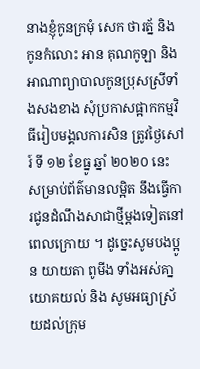នាងខ្ញុំកូនក្រមុំ សេក ថារត្ន័ និង កូនកំលោះ អាន គុណកូឡា និង អាណាព្យាបាលកូនប្រុសស្រីទាំងសងខាង សុំប្រកាសផ្អាកកម្មវិធីរៀបមង្គលការសិន ត្រូវថ្ងៃសៅរ៍ ទី ១២ ខែធ្នូ ឆ្នាំ ២០២០ នេះ សម្រាប់ព័ត៌មានលម្អិត នឹងធ្វើការជូនដំណឹងសាជាថ្មីម្ដងទៀតនៅពេលក្រោយ ។ ដូច្នេះសូមបងប្អូន យាយតា ពូមីង ទាំងអស់គា្នយោគយល់ និង សូមអធ្យាស្រ័យដល់ក្រុម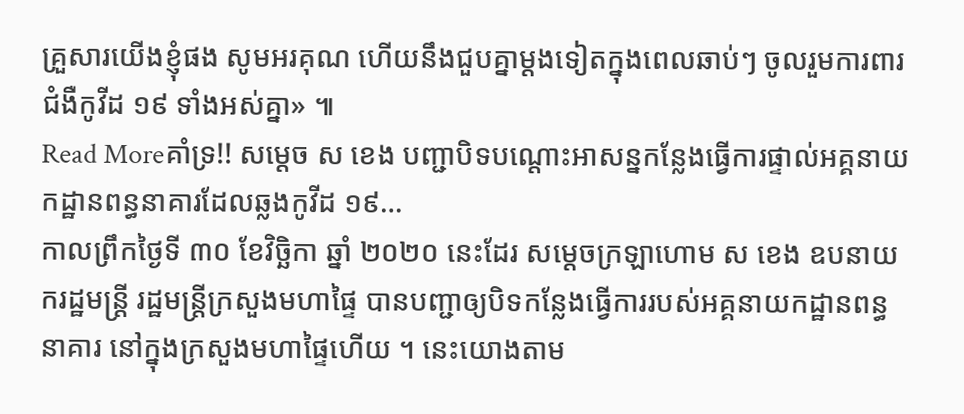គ្រួសារយើងខ្ញុំផង សូមអរគុណ ហើយនឹងជួបគ្នាម្ដងទៀតក្នុងពេលឆាប់ៗ ចូលរួមការពារជំងឺកូវីដ ១៩ ទាំងអស់គ្នា» ៕
Read Moreគាំទ្រ!! សម្តេច ស ខេង បញ្ជាបិទបណ្ដោះអាសន្នកន្លែងធ្វើការផ្ទាល់អគ្គនាយកដ្ឋានពន្ធនាគារដែលឆ្លងកូវីដ ១៩…
កាលព្រឹកថ្ងៃទី ៣០ ខែវិច្ឆិកា ឆ្នាំ ២០២០ នេះដែរ សម្ដេចក្រឡាហោម ស ខេង ឧបនាយករដ្ឋមន្ដ្រី រដ្ឋមន្ដ្រីក្រសួងមហាផ្ទៃ បានបញ្ជាឲ្យបិទកន្លែងធ្វើការរបស់អគ្គនាយកដ្ឋានពន្ធនាគារ នៅក្នុងក្រសួងមហាផ្ទៃហើយ ។ នេះយោងតាម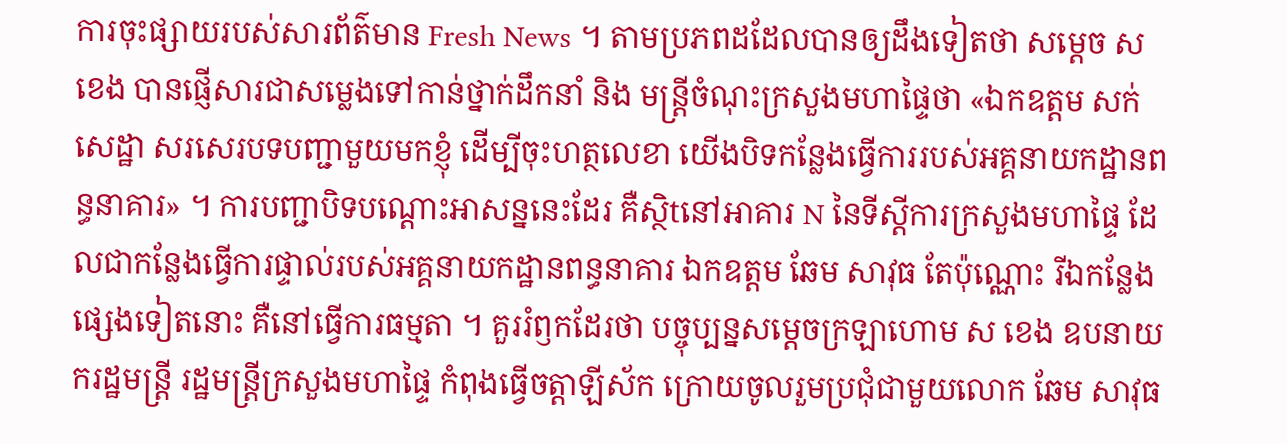ការចុះផ្សាយរបស់សារព័ត៌មាន Fresh News ។ តាមប្រភពដដែលបានឲ្យដឹងទៀតថា សម្តេច ស ខេង បានផ្ញើសារជាសម្លេងទៅកាន់ថ្នាក់ដឹកនាំ និង មន្ដ្រីចំណុះក្រសួងមហាផ្ទៃថា «ឯកឧត្តម សក់ សេដ្ឋា សរសេរបទបញ្ជាមួយមកខ្ញុំ ដើម្បីចុះហត្ថលេខា យើងបិទកន្លែងធ្វើការរបស់អគ្គនាយកដ្ឋានពន្ធនាគារ» ។ ការបញ្ជាបិទបណ្តោះអាសន្ននេះដែរ គឺស្ថិtនៅអាគារ N នៃទីស្តីការក្រសួងមហាផ្ទៃ ដែលជាកន្លែងធ្វើការផ្ទាល់របស់អគ្គនាយកដ្ឋានពន្ធនាគារ ឯកឧត្តម ឆែម សាវុធ តែប៉ុណ្ណោះ រីឯកន្លែងផ្សេងទៀតនោះ គឺនៅធ្វើការធម្មតា ។ គួររំឭកដែរថា បច្ចុប្បន្នសម្តេចក្រឡាហោម ស ខេង ឧបនាយករដ្ឋមន្ដ្រី រដ្ឋមន្ដ្រីក្រសួងមហាផ្ទៃ កំពុងធ្វើចត្តាឡីស័ក ក្រោយចូលរួមប្រជុំជាមួយលោក ឆែម សាវុធ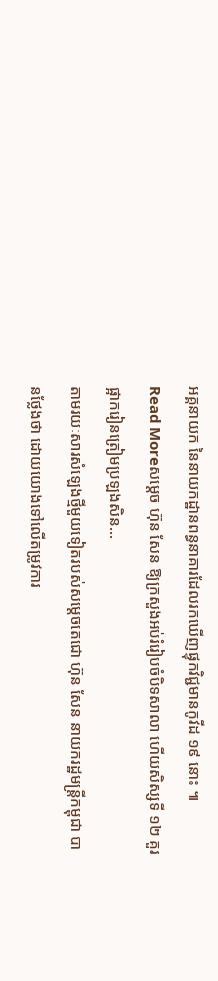អគ្គនាយក នៃនាយកដ្ឋានពន្ធនាគារដែលរកឃើញផ្ទុកវិជ្ជមានកូវីដ ១៩ នោះ ៕
Read Moreសម្តេច ហ៊ុន សែន ឱ្យក្រសួងអប់រំរៀបចំបិទសាលា ហើយសិស្សទី ១២ គួរផ្អាករៀនត្រៀមប្រឡងសិន…
តាមរយៈសារសំឡេងថ្មីមួយទៀតរបស់សម្ដេចតេជោ ហ៊ុន សែន នាយករដ្ឋមន្ត្រីកម្ពុជា បានថ្លែងថា ដោយយោងទៅលើតម្រូវការ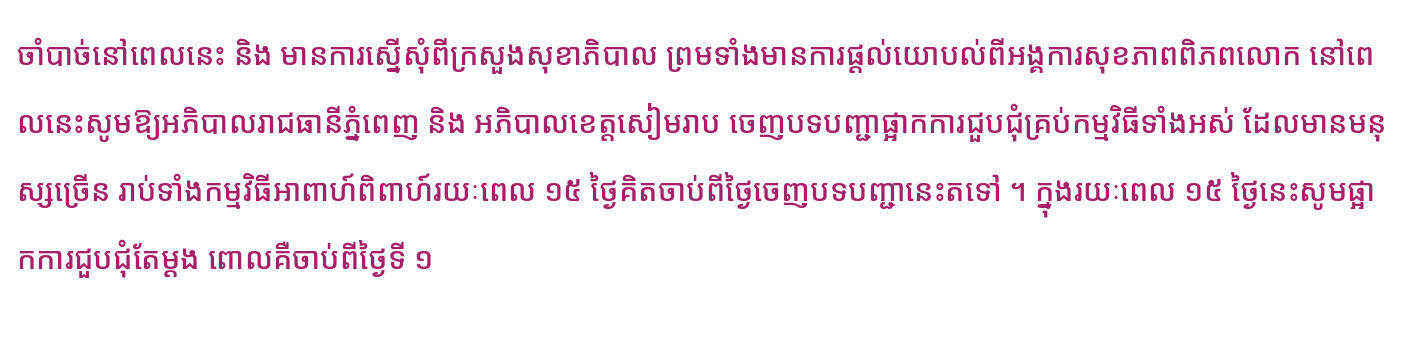ចាំបាច់នៅពេលនេះ និង មានការស្នើសុំពីក្រសួងសុខាភិបាល ព្រមទាំងមានការផ្ដល់យោបល់ពីអង្គការសុខភាពពិភពលោក នៅពេលនេះសូមឱ្យអភិបាលរាជធានីភ្នំពេញ និង អភិបាលខេត្តសៀមរាប ចេញបទបញ្ជាផ្អាកការជួបជុំគ្រប់កម្មវិធីទាំងអស់ ដែលមានមនុស្សច្រើន រាប់ទាំងកម្មវិធីអាពាហ៍ពិពាហ៍រយៈពេល ១៥ ថ្ងៃគិតចាប់ពីថ្ងៃចេញបទបញ្ជានេះតទៅ ។ ក្នុងរយៈពេល ១៥ ថ្ងៃនេះសូមផ្អាកការជួបជុំតែម្ដង ពោលគឺចាប់ពីថ្ងៃទី ១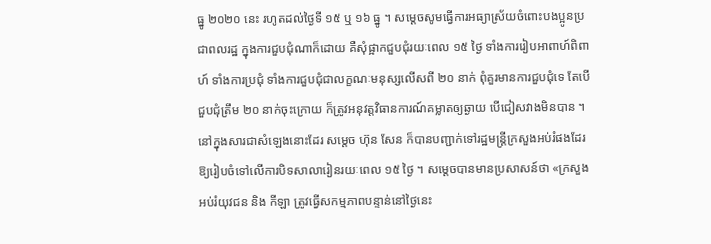ធ្នូ ២០២០ នេះ រហូតដល់ថ្ងៃទី ១៥ ឬ ១៦ ធ្នូ ។ សម្ដេចសូមធ្វើការអធ្យាស្រ័យចំពោះបងប្អូនប្រជាពលរដ្ឋ ក្នុងការជួបជុំណាក៏ដោយ គឺសុំផ្អាកជួបជុំរយៈពេល ១៥ ថ្ងៃ ទាំងការរៀបអាពាហ៍ពិពាហ៍ ទាំងការប្រជុំ ទាំងការជួបជុំជាលក្ខណៈមនុស្សលើសពី ២០ នាក់ ពុំគួរមានការជួបជុំទេ តែបើជួបជុំត្រឹម ២០ នាក់ចុះក្រោយ ក៏ត្រូវអនុវត្តវិធានការណ៍គម្លាតឲ្យឆ្ងាយ បើជៀសវាងមិនបាន ។ នៅក្នុងសារជាសំឡេងនោះដែរ សម្តេច ហ៊ុន សែន ក៏បានបញ្ជាក់ទៅរដ្ឋមន្រ្តីក្រសួងអប់រំផងដែរ ឱ្យរៀបចំទៅលើការបិទសាលារៀនរយៈពេល ១៥ ថ្ងៃ ។ សម្តេចបានមានប្រសាសន៍ថា «ក្រសួងអប់រំយុវជន និង កីឡា ត្រូវធ្វើសកម្មភាពបន្ទាន់នៅថ្ងៃនេះ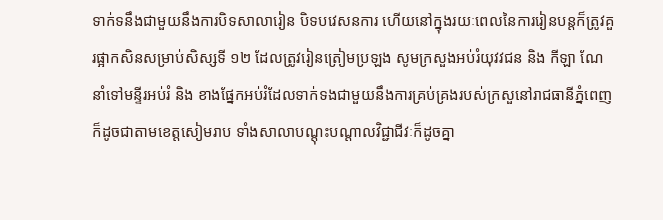ទាក់ទនឹងជាមួយនឹងការបិទសាលារៀន បិទបវេសនការ ហើយនៅក្នុងរយៈពេលនៃការរៀនបន្តក៏ត្រូវគួរផ្អាកសិនសម្រាប់សិស្សទី ១២ ដែលត្រូវរៀនត្រៀមប្រឡង សូមក្រសួងអប់រំយុវវជន និង កីឡា ណែនាំទៅមន្ទីរអប់រំ និង ខាងផ្នែកអប់រំដែលទាក់ទងជាមួយនឹងការគ្រប់គ្រងរបស់ក្រសួនៅរាជធានីភ្នំពេញ ក៏ដូចជាតាមខេត្តសៀមរាប ទាំងសាលាបណ្តុះបណ្តាលវិជ្ជាជីវៈក៏ដូចគ្នា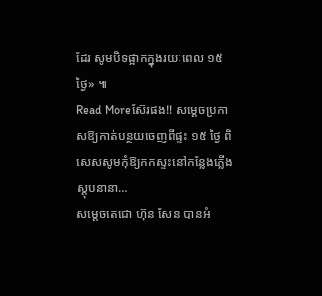ដែរ សូមបិទផ្អាកក្នុងរយៈពេល ១៥ ថ្ងៃ» ៕
Read Moreស៊ែរផង!! សម្ដេចប្រកាសឱ្យកាត់បន្ថយចេញពីផ្ទះ ១៥ ថ្ងៃ ពិសេសសូមកុំឱ្យកកស្ទះនៅកន្លែងភ្លើងស្តុបនានា…
សម្ដេចតេជោ ហ៊ុន សែន បានអំ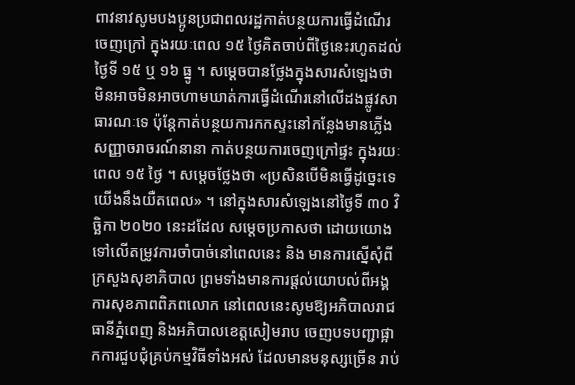ពាវនាវសូមបងប្អូនប្រជាពលរដ្ឋកាត់បន្ថយការធ្វើដំណើរចេញក្រៅ ក្នុងរយៈពេល ១៥ ថ្ងៃគិតចាប់ពីថ្ងៃនេះរហូតដល់ថ្ងៃទី ១៥ ឬ ១៦ ធ្នូ ។ សម្ដេចបានថ្លែងក្នុងសារសំឡេងថា មិនអាចមិនអាចហាមឃាត់ការធ្វើដំណើរនៅលើដងផ្លូវសាធារណៈទេ ប៉ុន្តែកាត់បន្ថយការកកស្ទះនៅកន្លែងមានភ្លើងសញ្ញាចរាចរណ៍នានា កាត់បន្ថយការចេញក្រៅផ្ទះ ក្នុងរយៈពេល ១៥ ថ្ងៃ ។ សម្ដេចថ្លែងថា «ប្រសិនបើមិនធ្វើដូច្នេះទេយើងនឹងយឺតពេល» ។ នៅក្នុងសារសំឡេងនៅថ្ងៃទី ៣០ វិច្ឆិកា ២០២០ នេះដដែល សម្ដេចប្រកាសថា ដោយយោងទៅលើតម្រូវការចាំបាច់នៅពេលនេះ និង មានការស្នើសុំពីក្រសួងសុខាភិបាល ព្រមទាំងមានការផ្ដល់យោបល់ពីអង្គការសុខភាពពិភពលោក នៅពេលនេះសូមឱ្យអភិបាលរាជធានីភ្នំពេញ និងអភិបាលខេត្តសៀមរាប ចេញបទបញ្ជាផ្អាកការជួបជុំគ្រប់កម្មវិធីទាំងអស់ ដែលមានមនុស្សច្រើន រាប់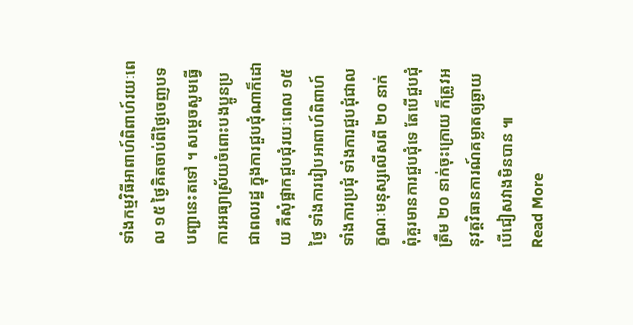ទាំងកម្មវិធីអាពាហ៍ពិពាហ៍រយៈពេល ១៥ ថ្ងៃគិតចាប់ពីថ្ងៃចេញបទបញ្ជានេះតទៅ ។ សម្ដេចសូមធ្វើការអធ្យាស្រ័យចំពោះបងប្អូនប្រជាពលរដ្ឋ ក្នុងការជួបជុំណាក៏ដោយ គឺសុំផ្អាកជួបជុំរយៈពេល ១៥ ថ្ងៃ ទាំងការរៀបអាពាហ៍ពិពាហ៍ ទាំងការប្រជុំ ទាំងការជួបជុំជាលក្ខណៈមនុស្សលើសពី ២០ នាក់ ពុំគួរមានការជួបជុំទេ តែបើជួបជុំត្រឹម ២០ នាក់ចុះក្រោយ ក៏ត្រូវអនុវត្តវិធានការណ៍គម្លាតឲ្យឆ្ងាយ បើជៀសវាងមិនបាន ៕
Read More